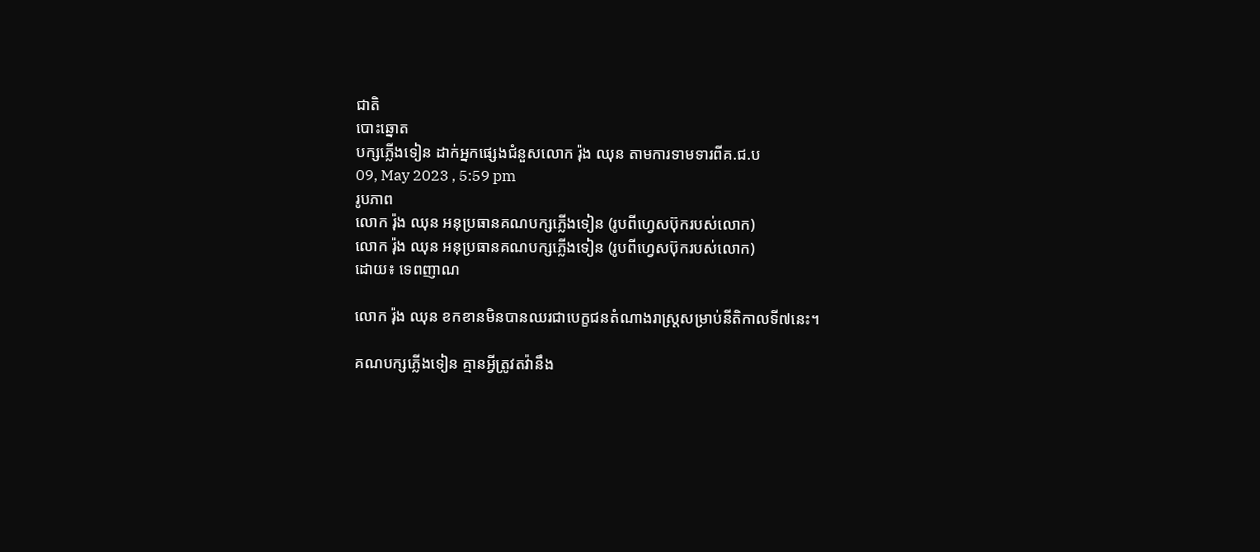ជាតិ
បោះឆ្នោត
បក្សភ្លើងទៀន ដាក់អ្នកផ្សេងជំនួសលោក រ៉ុង ឈុន តាមការទាមទារពីគ.ជ.ប
09, May 2023 , 5:59 pm
រូបភាព
លោក រ៉ុង ឈុន អនុប្រធានគណបក្សភ្លើងទៀន (រូបពីហ្វេសប៊ុករបស់លោក)
លោក រ៉ុង ឈុន អនុប្រធានគណបក្សភ្លើងទៀន (រូបពីហ្វេសប៊ុករបស់លោក)
ដោយ៖ ទេពញាណ

លោក រ៉ុង ឈុន ខកខានមិនបានឈរជាបេក្ខជនតំណាងរាស្រ្តសម្រាប់នីតិកាលទី៧នេះ។

គណបក្សភ្លើងទៀន គ្មានអ្វីត្រូវតវ៉ានឹង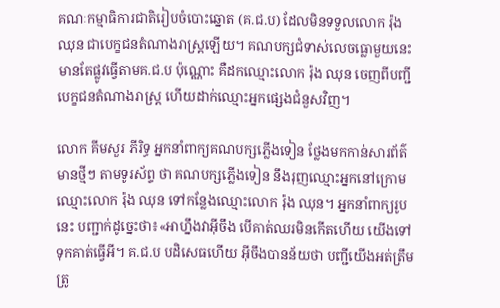គណៈកម្មាធិការជាតិរៀបចំបោះឆ្នោត (គ.ជ.ប) ដែលមិនទទួលលោក រ៉ុង ឈុន ជាបេក្ខជនតំណាងរាស្រ្តឡើយ។ គណបក្សជំទាស់លេចធ្លោមួយនេះ មានតែផ្លូវធ្វើតាមគ.ជ.ប ប៉ុណ្ណោះ គឺដកឈ្មោះលោក រ៉ុង ឈុន ចេញពីបញ្ជីបេក្ខជនតំណាងរាស្រ្ត ហើយដាក់ឈ្មោះអ្នកផ្សេងជំនួសវិញ។

លោក គីមសួរ ភីរិទ្ធ អ្នកនាំពាក្យគណបក្សភ្លើងទៀន ថ្លែងមកកាន់សារព័ត៌មានថ្មីៗ តាមទូរស័ព្ទ ថា គណបក្សភ្លើងទៀន នឹងរុញឈ្មោះអ្នកនៅក្រោមឈ្មោះលោក រ៉ុង ឈុន ទៅកន្លែងឈ្មោះលោក រ៉ុង ឈុន។ អ្នកនាំពាក្យរូបនេះ បញ្ជាក់ដូច្នេះថា៖«អាហ្នឹងវាអ៊ីចឹង បើគាត់ឈរមិនកើតហើយ យើងទៅទុកគាត់ធ្វើអី។ គ.ជ.ប បដិសេធហើយ អ៊ីចឹងបានន័យថា បញ្ជីយើងអត់ត្រឹមត្រូ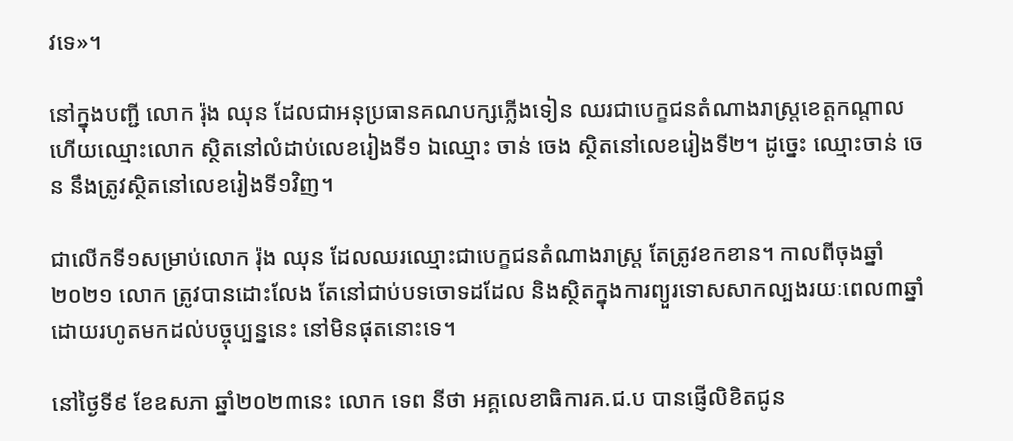វទេ»។

នៅក្នុងបញ្ជី លោក រ៉ុង ឈុន ដែលជាអនុប្រធានគណបក្សភ្លើងទៀន ឈរជាបេក្ខជនតំណាងរាស្រ្តខេត្តកណ្តាល ហើយឈ្មោះលោក ស្ថិតនៅលំដាប់លេខរៀងទី១ ឯឈ្មោះ ចាន់ ចេង ស្ថិតនៅលេខរៀងទី២។ ដូច្នេះ ឈ្មោះចាន់ ចេន នឹងត្រូវស្ថិតនៅលេខរៀងទី១វិញ។

ជាលើកទី១សម្រាប់លោក រ៉ុង ឈុន ដែលឈរឈ្មោះជាបេក្ខជនតំណាងរាស្រ្ត តែត្រូវខកខាន។ កាលពីចុងឆ្នាំ២០២១ លោក ត្រូវបានដោះលែង តែនៅជាប់បទចោទដដែល និងស្ថិតក្នុងការព្យួរទោសសាកល្បងរយៈពេល៣ឆ្នាំ ដោយរហូតមកដល់បច្ចុប្បន្ននេះ នៅមិនផុតនោះទេ។

នៅថ្ងៃទី៩ ខែឧសភា ឆ្នាំ២០២៣នេះ លោក ទេព នីថា អគ្គលេខាធិការគ.ជ.ប បានផ្ញើលិខិតជូន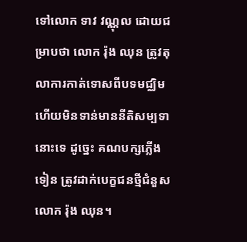ទៅលោក ទាវ វណ្ណុល ដោយជម្រាបថា លោក រ៉ុង ឈុន ត្រូវតុលាការកាត់ទោសពីបទមជ្ឈិម ហើយមិនទាន់មាននីតិសម្បទានោះទេ ដូច្នេះ គណបក្សភ្លើងទៀន ត្រូវដាក់បេក្ខជនថ្មីជំនួសលោក រ៉ុង ឈុន។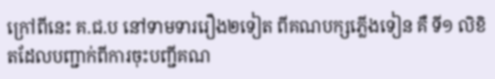ក្រៅពីនេះ គ.ជ.ប នៅទាមទាររឿង២ទៀត ពីគណបក្សភ្លើងទៀន គឺ ទី១ លិខិតដែលបញ្ជាក់ពីការចុះបញ្ជីគណ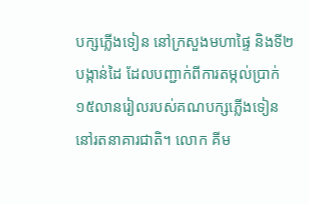បក្សភ្លើងទៀន នៅក្រសួងមហាផ្ទៃ និងទី២ បង្កាន់ដៃ ដែលបញ្ជាក់ពីការតម្កល់ប្រាក់១៥លានរៀលរបស់គណបក្សភ្លើងទៀន នៅរតនាគារជាតិ។ លោក គីម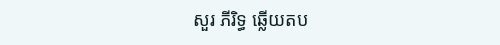សួរ ភីរិទ្ធ ឆ្លើយតប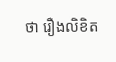ថា រឿងលិខិត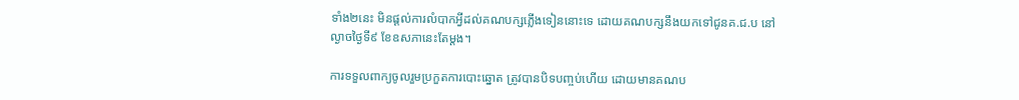ទាំង២នេះ មិនផ្តល់ការលំបាកអ្វីដល់គណបក្សភ្លើងទៀននោះទេ ដោយគណបក្សនឹងយកទៅជូនគ.ជ.ប នៅល្ងាចថ្ងៃទី៩ ខែឧសភានេះតែម្តង។

ការទទួលពាក្យចូលរួមប្រកួតការបោះឆ្នោត ត្រូវបានបិទបញ្ចប់ហើយ ដោយមានគណប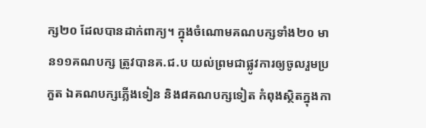ក្ស២០ ដែលបានដាក់ពាក្យ។ ក្នុងចំណោមគណបក្សទាំង២០ មាន១១គណបក្ស ត្រូវបានគ.ជ.ប យល់ព្រមជាផ្លូវការឲ្យចូលរួមប្រកួត ឯគណបក្សភ្លើងទៀន និង៨គណបក្សទៀត កំពុងស្ថិតក្នុងកា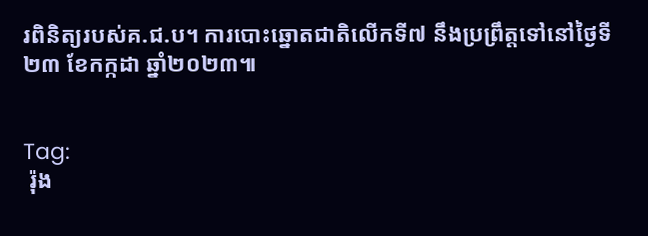រពិនិត្យរបស់គ.ជ.ប។ ការបោះឆ្នោតជាតិលើកទី៧ នឹងប្រព្រឹត្តទៅនៅថ្ងៃទី២៣ ខែកក្កដា ឆ្នាំ២០២៣៕


Tag:
 រ៉ុង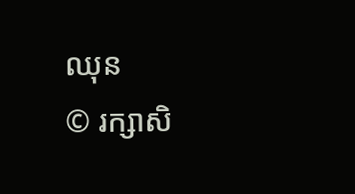ឈុន
© រក្សាសិ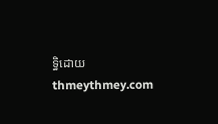ទ្ធិដោយ thmeythmey.com